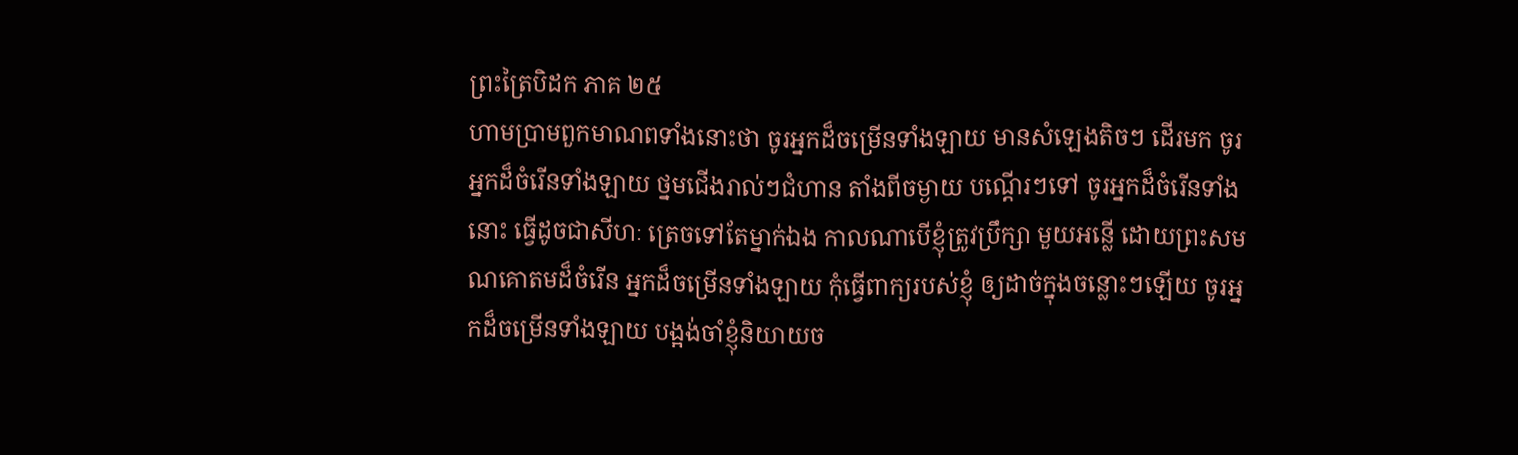ព្រះត្រៃបិដក ភាគ ២៥
ហាមប្រាមពួកមាណពទាំងនោះថា ចូរអ្នកដ៏ចម្រើនទាំងឡាយ មានសំឡេងតិចៗ ដើរមក ចូរអ្នកដ៏ចំរើនទាំងឡាយ ថ្នមជើងរាល់ៗជំហាន តាំងពីចម្ងាយ បណ្តើរៗទៅ ចូរអ្នកដ៏ចំរើនទាំងនោះ ធ្វើដូចជាសីហៈ ត្រេចទៅតែម្នាក់ឯង កាលណាបើខ្ញុំត្រូវប្រឹក្សា មួយអន្លើ ដោយព្រះសមណគោតមដ៏ចំរើន អ្នកដ៏ចម្រើនទាំងឡាយ កុំធ្វើពាក្យរបស់ខ្ញុំ ឲ្យដាច់ក្នុងចន្លោះៗឡើយ ចូរអ្នកដ៏ចម្រើនទាំងឡាយ បង្អង់ចាំខ្ញុំនិយាយច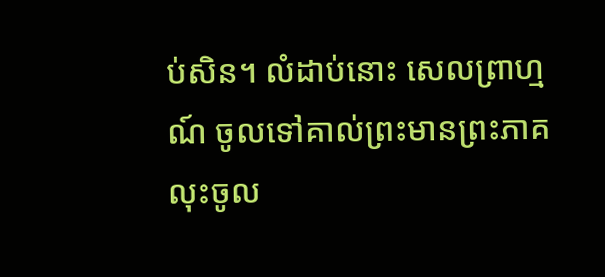ប់សិន។ លំដាប់នោះ សេលព្រាហ្មណ៍ ចូលទៅគាល់ព្រះមានព្រះភាគ លុះចូល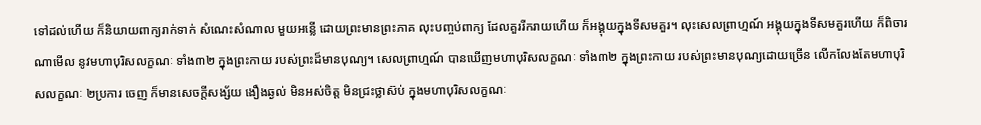ទៅដល់ហើយ ក៏និយាយពាក្យរាក់ទាក់ សំណេះសំណាល មួយអន្លើ ដោយព្រះមានព្រះភាគ លុះបញ្ចប់ពាក្យ ដែលគួររីករាយហើយ ក៏អង្គុយក្នុងទីសមគួរ។ លុះសេលព្រាហ្មណ៍ អង្គុយក្នុងទីសមគួរហើយ ក៏ពិចារណាមើល នូវមហាបុរិសលក្ខណៈ ទាំង៣២ ក្នុងព្រះកាយ របស់ព្រះដ៏មានបុណ្យ។ សេលព្រាហ្មណ៍ បានឃើញមហាបុរិសលក្ខណៈ ទាំង៣២ ក្នុងព្រះកាយ របស់ព្រះមានបុណ្យដោយច្រើន លើកលែងតែមហាបុរិសលក្ខណៈ ២ប្រការ ចេញ ក៏មានសេចក្តីសង្ស័យ ងឿងឆ្ងល់ មិនអស់ចិត្ត មិនជ្រះថ្លាស៊ប់ ក្នុងមហាបុរិសលក្ខណៈ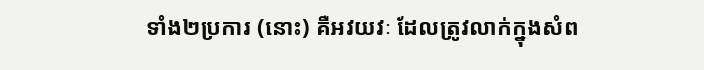ទាំង២ប្រការ (នោះ) គឺអវយវៈ ដែលត្រូវលាក់ក្នុងសំព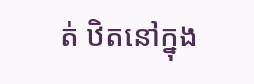ត់ ឋិតនៅក្នុង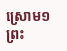ស្រោម១ ព្រះ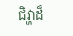ជិវ្ហាដ៏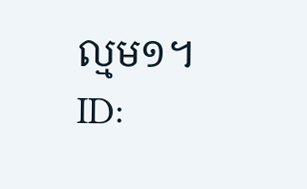ល្មម១។
ID: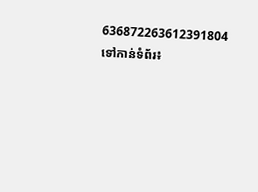636872263612391804
ទៅកាន់ទំព័រ៖